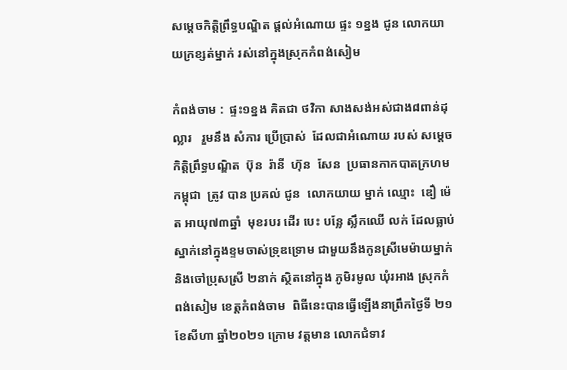សម្តេចកិត្តិព្រឹទ្ធបណ្ឌិត ផ្តល់អំណោយ ផ្ទះ ១ខ្នង ជូន លោកយាយក្រខ្សត់ម្នាក់ រស់នៅក្នុងស្រុកកំពង់សៀម

កំពង់ចាម :  ផ្ទះ១ខ្នង គិតជា ថវិកា សាងសង់អស់ជាង៨ពាន់ដុល្លារ   រួមនឹង សំភារ ប្រេីប្រាស់  ដែលជាអំណោយ របស់ សម្តេចកិត្តិព្រឹទ្ធបណ្ឌិត  ប៊ុន  រ៉ានី  ហ៊ុន  សែន  ប្រធានកាកបាតក្រហមកម្ពុជា  ត្រូវ បាន ប្រគល់ ជូន  លោកយាយ ម្នាក់ ឈ្មោះ  ឌឿ ម៉េត អាយុ៧៣ឆ្នាំ  មុខរបរ ដេីរ បេះ បន្លែ ស្លឹកឈើ លក់ ដែលធ្លាប់ស្នាក់នៅក្នុងខ្ទមចាស់ទ្រុឌទ្រោម ជាមួយនឹងកូនស្រីមេម៉ាយម្នាក់  និងចៅប្រុសស្រី ២នាក់ ស្ថិតនៅក្នុង ភូមិរមូល ឃុំរអាង ស្រុកកំពង់សៀម ខេត្តកំពង់ចាម  ពិធីនេះបានធ្វេីឡេីងនាព្រឹកថ្ងៃទី ២១ ខែសីហា ឆ្នាំ២០២១ ក្រោម វត្តមាន លោកជំទាវ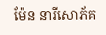ម៉ែន នារីសោភ័គ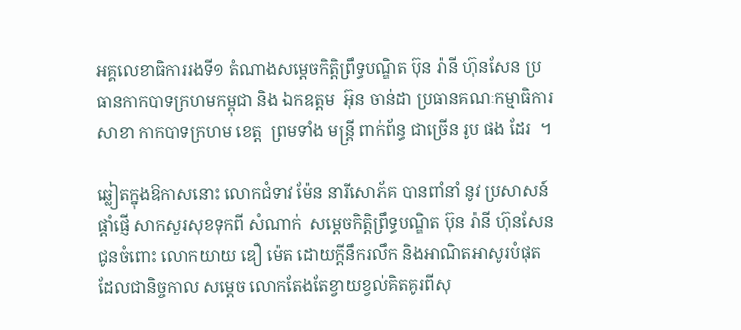អគ្គលេខាធិការរងទី១ តំណាងសម្តេចកិត្តិព្រឹទ្ធបណ្ឌិត ប៊ុន រ៉ានី ហ៊ុនសែន ប្រធានកាកបាទក្រហមកម្ពុជា និង ឯកឧត្តម  អ៊ុន ចាន់ដា ប្រធានគណៈកម្មាធិការសាខា កាកបាទក្រហម ខេត្ត  ព្រមទាំង មន្ត្រី ពាក់ព័ន្ធ ជាច្រើន រូប ផង ដែរ  ។

ឆ្លៀតក្នុងឱកាសនោះ លោកជំទាវ ម៉ែន នារីសោភ័គ បានពាំនាំ នូវ ប្រសាសន៍ ផ្តាំផ្ញេី សាកសួរសុខទុកពី សំណាក់  សម្ដេចកិត្តិព្រឹទ្ធបណ្ឌិត ប៊ុន រ៉ានី ហ៊ុនសែន ជូនចំពោះ លោកយាយ ឌឿ ម៉េត ដោយក្តីនឹករលឹក និងអាណិតអាសូរបំផុត  ដែលជានិច្ចកាល សម្តេច លោកតែងតែខ្វាយខ្វល់គិតគូរពីសុ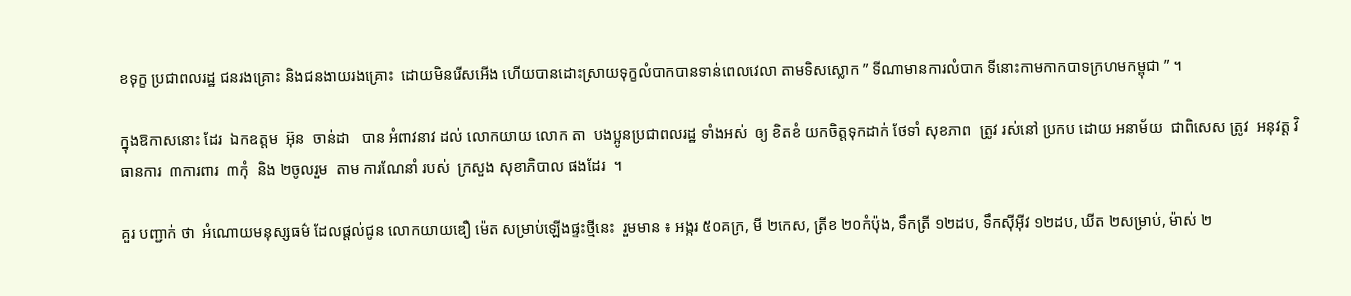ខទុក្ខ ប្រជាពលរដ្ឋ ជនរងគ្រោះ និងជនងាយរងគ្រោះ  ដោយមិនរើសអើង ហើយបានដោះស្រាយទុក្ខលំបាកបានទាន់ពេលវេលា តាមទិសស្លោក ” ទីណាមានការលំបាក ទីនោះកាមកាកបាទក្រហមកម្ពុជា ” ។

ក្នុងឱកាសនោះ ដែរ  ឯកឧត្តម  អ៊ុន  ចាន់ដា   បាន អំពាវនាវ ដល់ លោកយាយ លោក តា  បងប្អូនប្រជាពលរដ្ឋ ទាំងអស់  ឲ្យ ខិតខំ យកចិត្តទុកដាក់ ថែទាំ សុខភាព  ត្រូវ រស់នៅ ប្រកប ដោយ អនាម័យ  ជាពិសេស ត្រូវ  អនុវត្ត វិធានការ  ៣ការពារ  ៣កុំ  និង ២ចូលរួម  តាម ការណែនាំ របស់  ក្រសួង សុខាភិបាល ផងដែរ  ។

គួរ បញ្ជាក់ ថា  អំណោយមនុស្សធម៌ ដែលផ្តល់ជូន លោកយាយឌឿ ម៉េត សម្រាប់ឡើងផ្ទះថ្មីនេះ  រួមមាន ៖ អង្ករ ៥០គក្រ, មី ២កេស, ត្រីខ ២០កំប៉ុង, ទឹកត្រី ១២ដប, ទឹកស៊ីអ៊ីវ ១២ដប, ឃីត ២សម្រាប់, ម៉ាស់ ២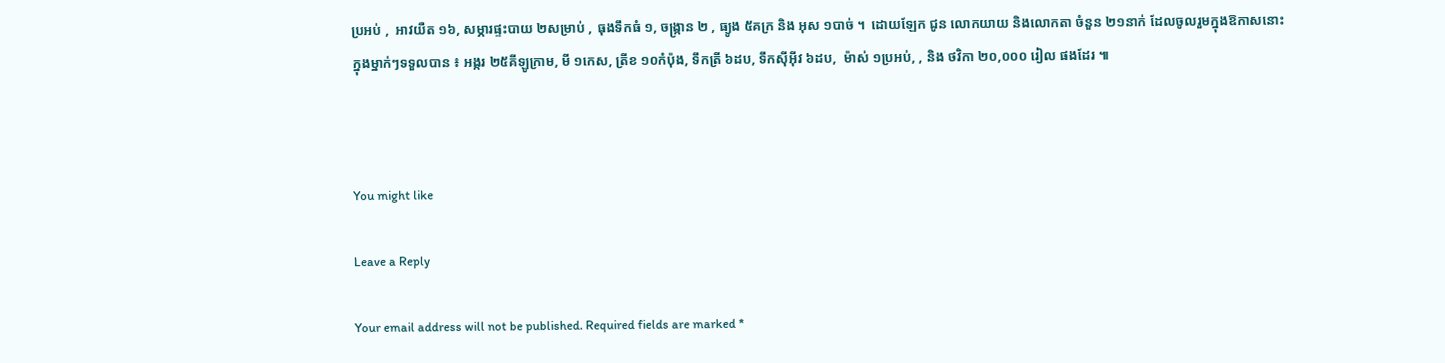ប្រអប់ ,  អាវយឺត ១៦, សម្ភារផ្ទះបាយ ២សម្រាប់ , ធុងទឹកធំ ១, ចង្ក្រាន ២ , ធ្យូង ៥គក្រ និង អុស ១បាច់ ។  ដោយឡែក ជូន លោកយាយ និងលោកតា ចំនួន ២១នាក់ ដែលចូលរួមក្នុងឱកាសនោះ  ក្នុងម្នាក់ៗទទួលបាន ៖ អង្ករ ២៥គីឡូក្រាម, មី ១កេស, ត្រីខ ១០កំប៉ុង, ទឹកត្រី ៦ដប, ទឹកស៊ីអ៊ីវ ៦ដប,  ម៉ាស់ ១ប្រអប់, , និង ថវិកា ២០,០០០ រៀល ផងដែរ ៕



You might like

Leave a Reply

Your email address will not be published. Required fields are marked *